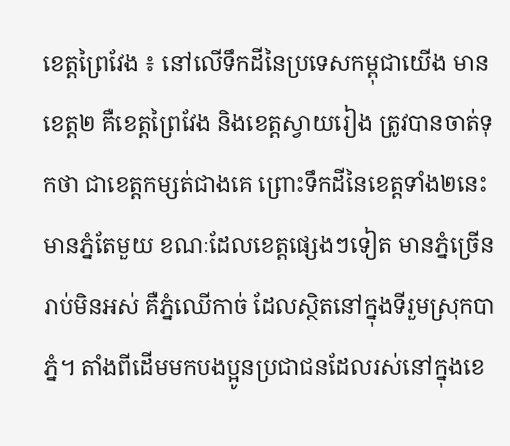ខេត្តព្រៃវែង ៖ នៅលើទឹកដីនៃប្រទេសកម្ពុជាយើង មានខេត្ត២ គឺខេត្តព្រៃវែង និងខេត្តស្វាយរៀង ត្រូវបានចាត់ទុកថា ជាខេត្តកម្សត់ជាងគេ ព្រោះទឹកដីនៃខេត្តទាំង២នេះ មានភ្នំតែមួយ ខណៈដែលខេត្តផ្សេងៗទៀត មានភ្នំច្រើនរាប់មិនអស់ គឺភ្នំឈើកាច់ ដែលស្ថិតនៅក្នុងទីរួមស្រុកបាភ្នំ។ តាំងពីដើមមកបងប្អូនប្រជាជនដែលរស់នៅក្នុងខេ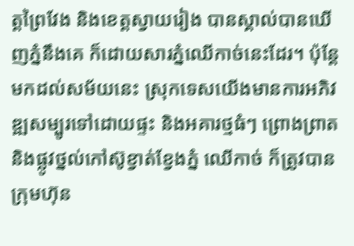ត្តព្រៃវែង និងខេត្តស្វាយរៀង បានស្គាល់បានឃើញភ្នំនឹងគេ ក៏ដោយសារភ្នំឈើកាច់នេះដែរ។ ប៉ុន្តែ មកដល់សម័យនេះ ស្រុកទេសយើងមានការអភិវឌ្ឍសម្បូរទៅដោយផ្ទះ និងអគារថ្មធំៗ ព្រោងព្រាត និងផ្លូវថ្នល់កៅស៊ូខ្វាត់ខ្វែងភ្នំ ឈើកាច់ ក៏ត្រូវបានក្រុមហ៊ុន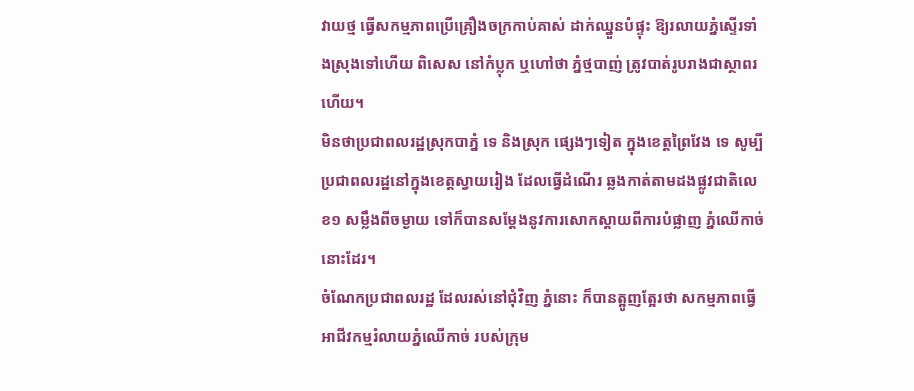វាយថ្ម ធ្វើសកម្មភាពប្រើគ្រឿងចក្រកាប់គាស់ ដាក់ឈ្នួនបំផ្ទុះ ឱ្យរលាយភ្នំស្ទើរទាំងស្រុងទៅហើយ ពិសេស នៅកំប្លុក ឬហៅថា ភ្នំថ្មបាញ់ ត្រូវបាត់រូបរាងជាស្ថាពរហើយ។
មិនថាប្រជាពលរដ្ឋស្រុកបាភ្នំ ទេ និងស្រុក ផ្សេងៗទៀត ក្នុងខេត្តព្រៃវែង ទេ សូម្បីប្រជាពលរដ្ឋនៅក្នុងខេត្តស្វាយរៀង ដែលធ្វើដំណើរ ឆ្លងកាត់តាមដងផ្លូវជាតិលេខ១ សម្លឹងពីចម្ងាយ ទៅក៏បានសម្តែងនូវការសោកស្តាយពីការបំផ្លាញ ភ្នំឈើកាច់ នោះដែរ។
ចំណែកប្រជាពលរដ្ឋ ដែលរស់នៅជុំវិញ ភ្នំនោះ ក៏បានត្អូញត្អែរថា សកម្មភាពធ្វើអាជីវកម្មរំលាយភ្នំឈើកាច់ របស់ក្រុម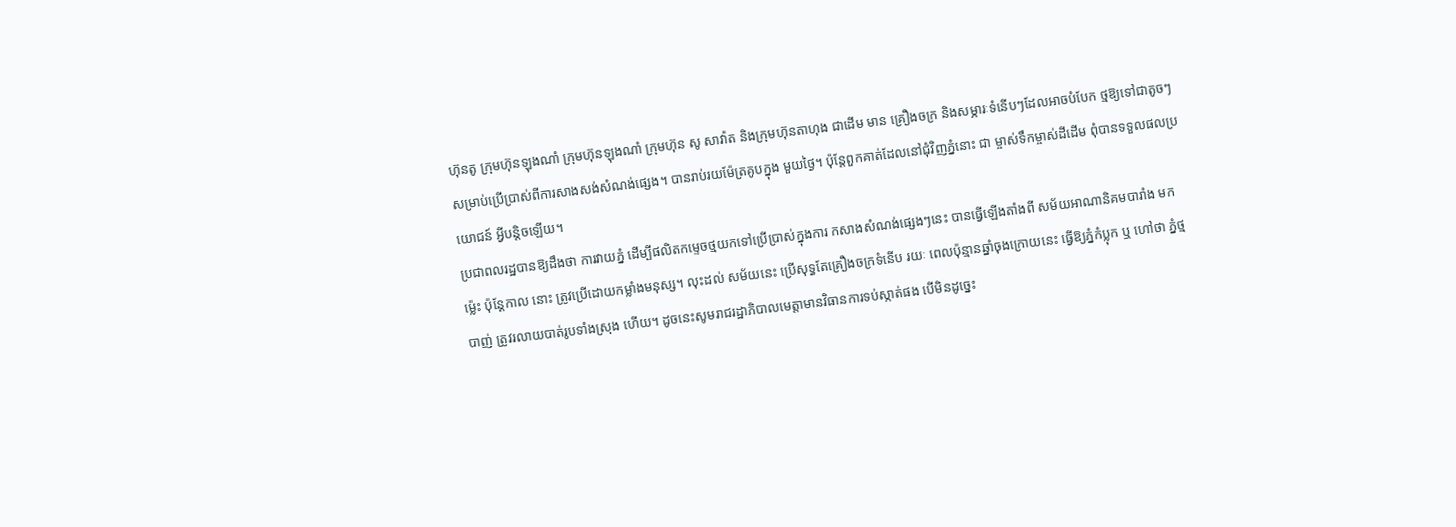ហ៊ុនតូ ក្រុមហ៊ុនឡុងណាំ ក្រុមហ៊ុនឡុងណាំ ក្រុមហ៊ុន សូ សាវ៉ាត និងក្រុមហ៊ុនតាហុង ជាដើម មាន គ្រឿងចក្រ និងសម្ភារៈទំនើបៗដែលអាចបំបែក ថ្មឱ្យទៅជាតូចៗ សម្រាប់ប្រើប្រាស់ពីការសាងសង់សំណង់ផ្សេង។ បានរាប់រយម៉ែត្រគូបក្នុង មួយថ្ងៃ។ ប៉ុន្តែពួកគាត់ដែលនៅជុំវិញភ្នំនោះ ជា ម្ចាស់ទឹកម្ចាស់ដីដើម ពុំបានទទួលផលប្រយោជន៍ អ្វីបន្តិចឡើយ។
ប្រជាពលរដ្ឋបានឱ្យដឹងថា ការវាយភ្នំ ដើម្បីផលិតកម្ទេចថ្មយកទៅប្រើប្រាស់ក្នុងការ កសាងសំណង់ផ្សេងៗនេះ បានធ្វើឡើងតាំងពី សម័យអាណានិគមបារាំង មកម៉្លេះ ប៉ុន្តែកាល នោះ ត្រូវប្រើដោយកម្លាំងមនុស្ស។ លុះដល់ សម័យនេះ ប្រើសុទ្ធតែគ្រឿងចក្រទំនើប រយៈ ពេលប៉ុន្មានឆ្នាំចុងក្រោយនេះ ធ្វើឱ្យភ្នំកំប្លុក ឬ ហៅថា ភ្នំថ្មបាញ់ ត្រូវរលាយបាត់រូបទាំងស្រុង ហើយ។ ដូចនេះសូមរាជរដ្ឋាភិបាលមេត្តាមានវិធានការទប់ស្កាត់ផង បើមិនដូច្នេះ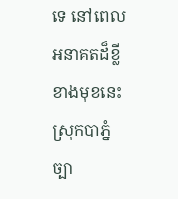ទេ នៅពេល អនាគតដ៏ខ្លីខាងមុខនេះ ស្រុកបាភ្នំ ច្បា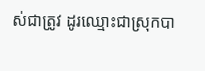ស់ជាត្រូវ ដូរឈ្មោះជាស្រុកបា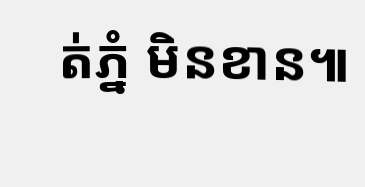ត់ភ្នំ មិនខាន៕